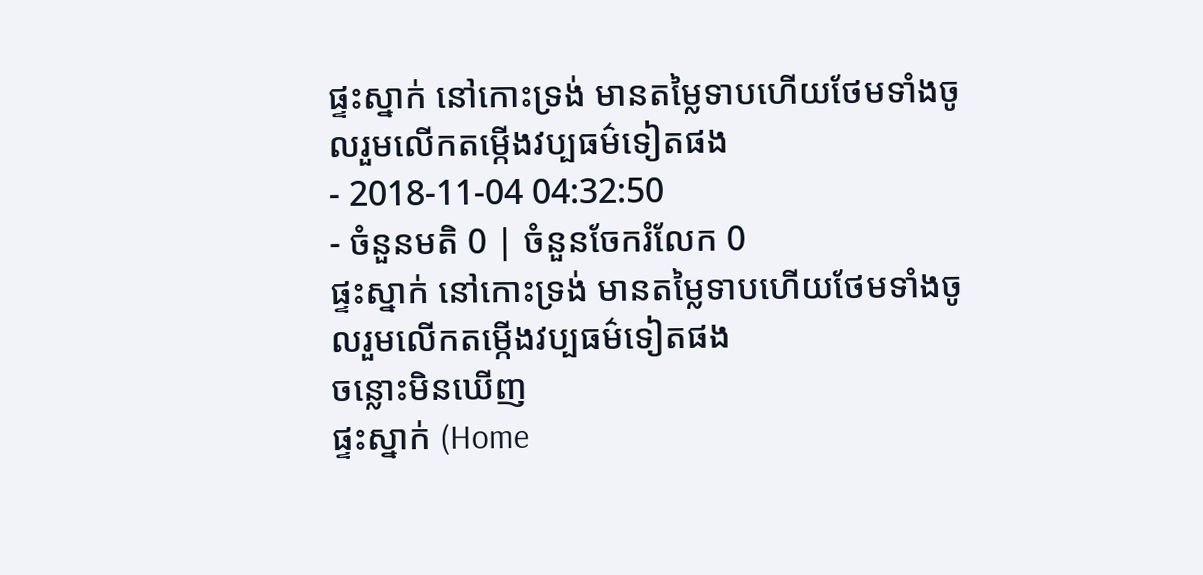ផ្ទះស្នាក់ នៅកោះទ្រង់ មានតម្លៃទាបហើយថែមទាំងចូលរួមលើកតម្កើងវប្បធម៌ទៀតផង
- 2018-11-04 04:32:50
- ចំនួនមតិ 0 | ចំនួនចែករំលែក 0
ផ្ទះស្នាក់ នៅកោះទ្រង់ មានតម្លៃទាបហើយថែមទាំងចូលរួមលើកតម្កើងវប្បធម៌ទៀតផង
ចន្លោះមិនឃើញ
ផ្ទះស្នាក់ (Home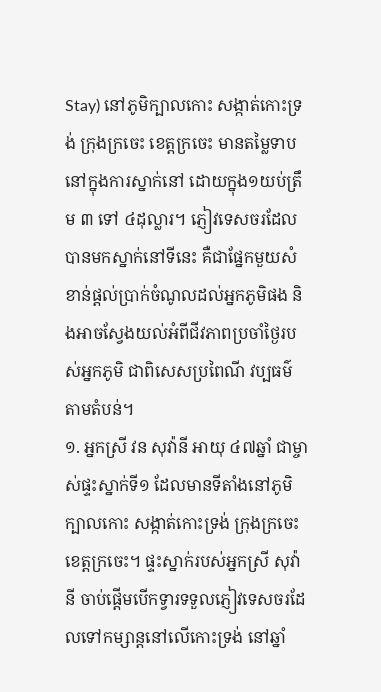Stay) នៅភូមិក្បាលកោះ សង្កាត់កោះទ្រង់ ក្រុងក្រចេះ ខេត្តក្រចេះ មានតម្លៃទាប នៅក្នុងការស្នាក់នៅ ដោយក្នុង១យប់ត្រឹម ៣ ទៅ ៤ដុល្លារ។ ភ្ញៀវទេសចរដែលបានមកស្នាក់នៅទីនេះ គឺជាផ្នែកមួយសំខាន់ផ្ដល់ប្រាក់ចំណូលដល់អ្នកភូមិផង និងអាចស្វែងយល់អំពីជីវភាពប្រចាំថ្ងៃរបស់អ្នកភូមិ ជាពិសេសប្រពៃណី វប្បធម៌ តាមតំបន់។
១. អ្នកស្រី វន សុវ៉ានី អាយុ ៤៧ឆ្នាំ ជាម្ចាស់ផ្ទះស្នាក់ទី១ ដែលមានទីតាំងនៅភូមិក្បាលកោះ សង្កាត់កោះទ្រង់ ក្រុងក្រចេះ ខេត្តក្រចេះ។ ផ្ទះស្នាក់របស់អ្នកស្រី សុវ៉ានី ចាប់ផ្ដើមបើកទ្វារទទួលភ្ញៀវទេសចរដែលទៅកម្សាន្តនៅលើកោះទ្រង់ នៅឆ្នាំ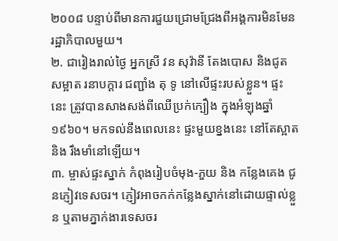២០០៨ បន្ទាប់ពីមានការជួយជ្រោមជ្រែងពីអង្គការមិនមែនរដ្ឋាភិបាលមួយ។
២. ជារៀងរាល់ថ្ងៃ អ្នកស្រី វន សុវ៉ានី តែងបោស និងជូតសម្អាត រនាបក្ដារ ជញ្ជាំង តុ ទូ នៅលើផ្ទះរបស់ខ្លួន។ ផ្ទះនេះ ត្រូវបានសាងសង់ពីឈើប្រក់ក្បឿង ក្នុងអំឡុងឆ្នាំ១៩៦០។ មកទល់នឹងពេលនេះ ផ្ទះមួយខ្នងនេះ នៅតែស្អាត និង រឹងមាំនៅឡើយ។
៣. ម្ចាស់ផ្ទះស្នាក់ កំពុងរៀបចំមុង-ភួយ និង កន្លែងគេង ជូនភ្ញៀវទេសចរ។ ភ្ញៀវអាចកក់កន្លែងស្នាក់នៅដោយផ្ទាល់ខ្លួន ឬតាមភ្នាក់ងារទេសចរ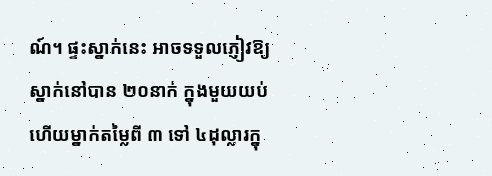ណ៍។ ផ្ទះស្នាក់នេះ អាចទទួលភ្ញៀវឱ្យស្នាក់នៅបាន ២០នាក់ ក្នុងមួយយប់ ហើយម្នាក់តម្លៃពី ៣ ទៅ ៤ដុល្លារក្នុ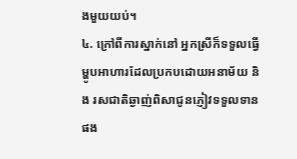ងមួយយប់។
៤. ក្រៅពីការស្នាក់នៅ អ្នកស្រីក៏ទទួលធ្វើម្ហូបអាហារដែលប្រកបដោយអនាម័យ និង រសជាតិឆ្ងាញ់ពិសាជូនភ្ញៀវទទួលទានផង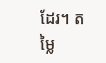ដែរ។ តម្លៃ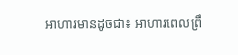អាហារមានដូចជា៖ អាហារពេលព្រឹ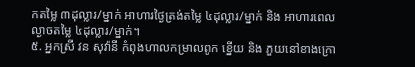កតម្លៃ ៣ដុល្លារ/ម្នាក់ អាហារថ្ងៃត្រង់តម្លៃ ៤ដុល្លារ/ម្នាក់ និង អាហារពេលល្ងាចតម្លៃ ៤ដុល្លារ/ម្នាក់។
៥. អ្នកស្រី វន សុវ៉ានី កំពុងហាលកម្រាលពូក ខ្នើយ និង ភួយនៅខាងក្រោ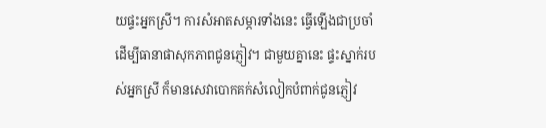យផ្ទះអ្នកស្រី។ ការសំអាតសម្ភារទាំងនេះ ធ្វើឡើងជាប្រចាំ ដើម្បីធានាផាសុកភាពជូនភ្ញៀវ។ ជាមួយគ្នានេះ ផ្ទះស្នាក់របស់អ្នកស្រី ក៏មានសេវាបោកគក់សំលៀកបំពាក់ជូនភ្ញៀវ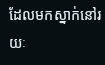ដែលមកស្នាក់នៅរយៈ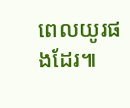ពេលយូរផងដែរ៕